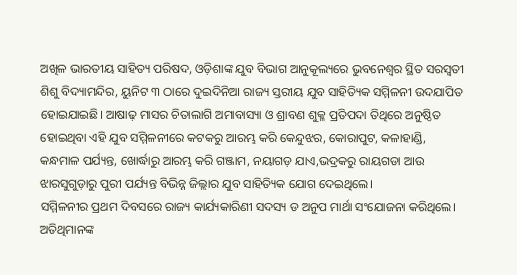ଅଖିଳ ଭାରତୀୟ ସାହିତ୍ୟ ପରିଷଦ, ଓଡ଼ିଶାଙ୍କ ଯୁବ ବିଭାଗ ଆନୁକୂଲ୍ୟରେ ଭୁବନେଶ୍ୱର ସ୍ଥିତ ସରସ୍ୱତୀ ଶିଶୁ ବିଦ୍ୟାମନ୍ଦିର, ୟୁନିଟ ୩ ଠାରେ ଦୁଇଦିନିଆ ରାଜ୍ୟ ସ୍ତରୀୟ ଯୁବ ସାହିତ୍ୟିକ ସମ୍ମିଳନୀ ଉଦଯାପିତ ହୋଇଯାଇଛି। ଆଷାଢ଼ ମାସର ଚିତାଲାଗି ଅମାବାସ୍ୟା ଓ ଶ୍ରାବଣ ଶୁକ୍ଳ ପ୍ରତିପଦା ତିଥିରେ ଅନୁଷ୍ଠିତ ହୋଇଥିବା ଏହି ଯୁବ ସମ୍ମିଳନୀରେ କଟକରୁ ଆରମ୍ଭ କରି କେନ୍ଦୁଝର, କୋରାପୁଟ, କଳାହାଣ୍ଡି, କନ୍ଧମାଳ ପର୍ଯ୍ୟନ୍ତ, ଖୋର୍ଦ୍ଧାରୁ ଆରମ୍ଭ କରି ଗଞ୍ଜାମ, ନୟାଗଡ଼ ଯାଏ,ଭଦ୍ରକରୁ ରାୟଗଡା ଆଉ ଝାରସୁଗୁଡ଼ାରୁ ପୁରୀ ପର୍ଯ୍ୟନ୍ତ ବିଭିନ୍ନ ଜିଲ୍ଲାର ଯୁବ ସାହିତ୍ୟିକ ଯୋଗ ଦେଇଥିଲେ।
ସମ୍ମିଳନୀର ପ୍ରଥମ ଦିବସରେ ରାଜ୍ୟ କାର୍ଯ୍ୟକାରିଣୀ ସଦସ୍ୟ ଡ ଅନୁପ ମାର୍ଥା ସଂଯୋଜନା କରିଥିଲେ। ଅତିଥିମାନଙ୍କ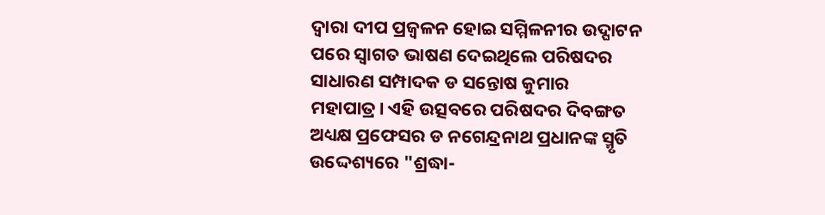ଦ୍ଵାରା ଦୀପ ପ୍ରଜ୍ବଳନ ହୋଇ ସମ୍ମିଳନୀର ଉଦ୍ଘାଟନ ପରେ ସ୍ୱାଗତ ଭାଷଣ ଦେଇଥିଲେ ପରିଷଦର ସାଧାରଣ ସମ୍ପାଦକ ଡ ସନ୍ତୋଷ କୁମାର ମହାପାତ୍ର। ଏହି ଉତ୍ସବରେ ପରିଷଦର ଦିବଙ୍ଗତ ଅଧ୍ୟକ୍ଷ ପ୍ରଫେସର ଡ ନଗେନ୍ଦ୍ରନାଥ ପ୍ରଧାନଙ୍କ ସ୍ମୃତି ଉଦ୍ଦେଶ୍ୟରେ "ଶ୍ରଦ୍ଧା-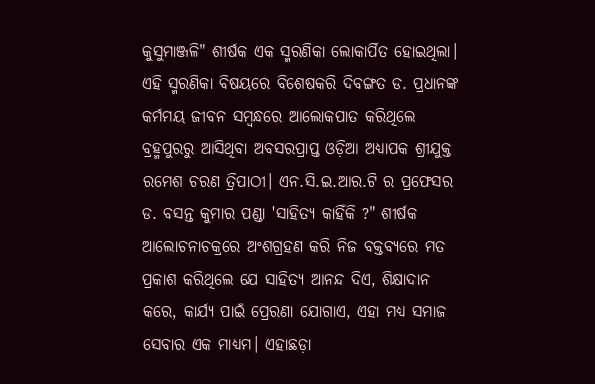କୁସୁମାଞ୍ଜଳି" ଶୀର୍ଷକ ଏକ ସ୍ମରଣିକା ଲୋକାର୍ପିତ ହୋଇଥିଲା। ଏହି ସ୍ମରଣିକା ବିଷୟରେ ବିଶେଷକରି ଦିବଙ୍ଗତ ଡ. ପ୍ରଧାନଙ୍କ କର୍ମମୟ ଜୀବନ ସମ୍ବନ୍ଧରେ ଆଲୋକପାତ କରିଥିଲେ ବ୍ରହ୍ମପୁରରୁ ଆସିଥିବା ଅବସରପ୍ରାପ୍ତ ଓଡ଼ିଆ ଅଧ୍ୟାପକ ଶ୍ରୀଯୁକ୍ତ ରମେଶ ଚରଣ ତ୍ରିପାଠୀ। ଏନ.ସି.ଇ.ଆର.ଟି ର ପ୍ରଫେସର ଡ. ବସନ୍ତ କୁମାର ପଣ୍ଡା 'ସାହିତ୍ୟ କାହିଁକି ?" ଶୀର୍ଷକ ଆଲୋଚନାଚକ୍ରରେ ଅଂଶଗ୍ରହଣ କରି ନିଜ ବକ୍ତବ୍ୟରେ ମତ ପ୍ରକାଶ କରିଥିଲେ ଯେ ସାହିତ୍ୟ ଆନନ୍ଦ ଦିଏ, ଶିକ୍ଷାଦାନ କରେ, କାର୍ଯ୍ୟ ପାଇଁ ପ୍ରେରଣା ଯୋଗାଏ, ଏହା ମଧ୍ୟ ସମାଜ ସେବାର ଏକ ମାଧ୍ୟମ। ଏହାଛଡ଼ା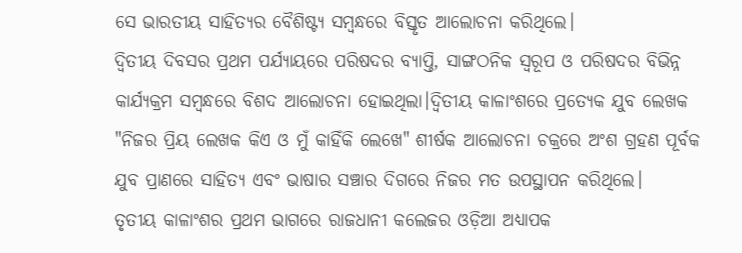ସେ ଭାରତୀୟ ସାହିତ୍ୟର ବୈଶିଷ୍ଟ୍ୟ ସମ୍ବନ୍ଧରେ ବିସ୍ତୃତ ଆଲୋଚନା କରିଥିଲେ।
ଦ୍ୱିତୀୟ ଦିବସର ପ୍ରଥମ ପର୍ଯ୍ୟାୟରେ ପରିଷଦର ବ୍ୟାପ୍ତି, ସାଙ୍ଗଠନିକ ସ୍ୱରୂପ ଓ ପରିଷଦର ବିଭିନ୍ନ କାର୍ଯ୍ୟକ୍ରମ ସମ୍ବନ୍ଧରେ ବିଶଦ ଆଲୋଚନା ହୋଇଥିଲା।ଦ୍ଵିତୀୟ କାଳାଂଶରେ ପ୍ରତ୍ୟେକ ଯୁବ ଲେଖକ "ନିଜର ପ୍ରିୟ ଲେଖକ କିଏ ଓ ମୁଁ କାହିଁକି ଲେଖେ" ଶୀର୍ଷକ ଆଲୋଚନା ଚକ୍ରରେ ଅଂଶ ଗ୍ରହଣ ପୂର୍ବକ ଯୁବ ପ୍ରାଣରେ ସାହିତ୍ୟ ଏବଂ ଭାଷାର ସଞ୍ଚାର ଦିଗରେ ନିଜର ମତ ଉପସ୍ଥାପନ କରିଥିଲେ।
ତୃତୀୟ କାଳାଂଶର ପ୍ରଥମ ଭାଗରେ ରାଜଧାନୀ କଲେଜର ଓଡ଼ିଆ ଅଧ୍ୟାପକ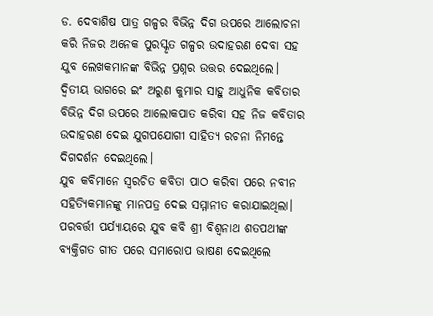ଡ. ଦେବାଶିଷ ପାତ୍ର ଗଳ୍ପର ବିଭିନ୍ନ ଦିଗ ଉପରେ ଆଲୋଚନା କରି ନିଜର ଅନେକ ପୁରସ୍କୃତ ଗଳ୍ପର ଉଦାହରଣ ଦେବା ସହ ଯୁବ ଲେଖକମାନଙ୍କ ବିଭିନ୍ନ ପ୍ରଶ୍ନର ଉତ୍ତର ଦେଇଥିଲେ।
ଦ୍ଵିତୀୟ ଭାଗରେ ଇଂ ଅରୁଣ କୁମାର ସାହୁ ଆଧୁନିକ କବିତାର ବିଭିନ୍ନ ଦିଗ ଉପରେ ଆଲୋକପାତ କରିବା ସହ ନିଜ କବିତାର ଉଦାହରଣ ଦେଇ ଯୁଗପଯୋଗୀ ସାହିତ୍ୟ ରଚନା ନିମନ୍ତେ ଦିଗଦର୍ଶନ ଦେଇଥିଲେ।
ଯୁବ କବିମାନେ ସ୍ୱରଚିତ କବିତା ପାଠ କରିବା ପରେ ନବୀନ ସହିତ୍ୟିକମାନଙ୍କୁ ମାନପତ୍ର ଦେଇ ସମ୍ମାନୀତ କରାଯାଇଥିଲା। ପରବର୍ତ୍ତୀ ପର୍ଯ୍ୟାୟରେ ଯୁବ କବି ଶ୍ରୀ ବିଶ୍ଵନାଥ ଶତପଥୀଙ୍କ ବ୍ୟକ୍ତିଗତ ଗୀତ ପରେ ସମାରୋପ ଭାଷଣ ଦେଇଥିଲେ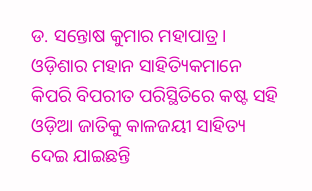ଡ. ସନ୍ତୋଷ କୁମାର ମହାପାତ୍ର। ଓଡ଼ିଶାର ମହାନ ସାହିତ୍ୟିକମାନେ କିପରି ବିପରୀତ ପରିସ୍ଥିତିରେ କଷ୍ଟ ସହି ଓଡ଼ିଆ ଜାତିକୁ କାଳଜୟୀ ସାହିତ୍ୟ ଦେଇ ଯାଇଛନ୍ତି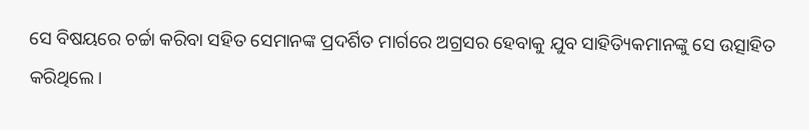ସେ ବିଷୟରେ ଚର୍ଚ୍ଚା କରିବା ସହିତ ସେମାନଙ୍କ ପ୍ରଦର୍ଶିତ ମାର୍ଗରେ ଅଗ୍ରସର ହେବାକୁ ଯୁବ ସାହିତ୍ୟିକମାନଙ୍କୁ ସେ ଉତ୍ସାହିତ କରିଥିଲେ।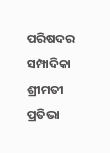ପରିଷଦର ସମ୍ପାଦିକା ଶ୍ରୀମତୀ ପ୍ରତିଭା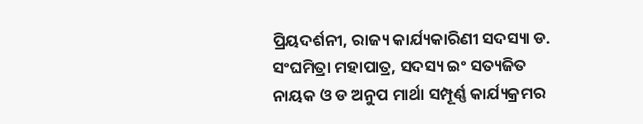ପ୍ରିୟଦର୍ଶନୀ, ରାଜ୍ୟ କାର୍ଯ୍ୟକାରିଣୀ ସଦସ୍ୟା ଡ. ସଂଘମିତ୍ରା ମହାପାତ୍ର, ସଦସ୍ୟ ଇଂ ସତ୍ୟଜିତ ନାୟକ ଓ ଡ ଅନୁପ ମାର୍ଥା ସମ୍ପୂର୍ଣ୍ଣ କାର୍ଯ୍ୟକ୍ରମର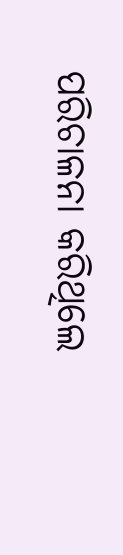ପରିଚାଳନା କରିଥିଲେ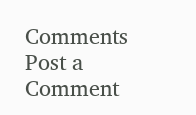Comments
Post a Comment